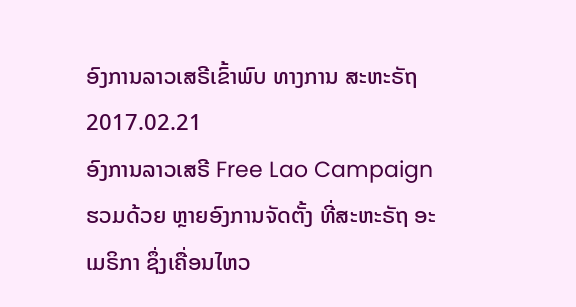ອົງການລາວເສຣີເຂົ້າພົບ ທາງການ ສະຫະຣັຖ
2017.02.21
ອົງການລາວເສຣີ Free Lao Campaign ຮວມດ້ວຍ ຫຼາຍອົງການຈັດຕັ້ງ ທີ່ສະຫະຣັຖ ອະເມຣິກາ ຊຶ່ງເຄື່ອນໄຫວ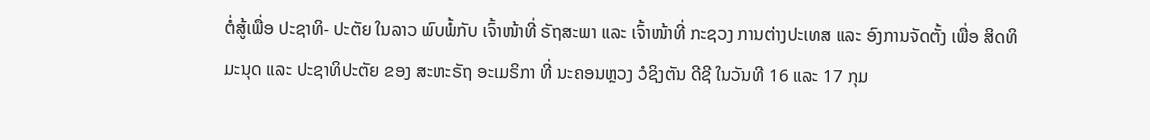ຕໍ່ສູ້ເພື່ອ ປະຊາທິ- ປະຕັຍ ໃນລາວ ພົບພໍ້ກັບ ເຈົ້າໜ້າທີ່ ຣັຖສະພາ ແລະ ເຈົ້າໜ້າທີ່ ກະຊວງ ການຕ່າງປະເທສ ແລະ ອົງການຈັດຕັ້ງ ເພື່ອ ສິດທິມະນຸດ ແລະ ປະຊາທິປະຕັຍ ຂອງ ສະຫະຣັຖ ອະເມຣິກາ ທີ່ ນະຄອນຫຼວງ ວໍຊິງຕັນ ດີຊີ ໃນວັນທີ 16 ແລະ 17 ກຸມ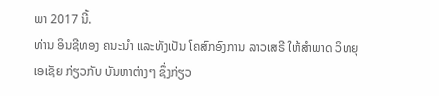ພາ 2017 ນີ້.
ທ່ານ ອິນຊີທອງ ຄນະນໍາ ແລະທັງເປັນ ໂຄສົກອົງການ ລາວເສຣີ ໃຫ້ສໍາພາດ ວິທຍຸເອເຊັຍ ກ່ຽວກັບ ບັນຫາຕ່າງໆ ຊຶ່ງກ່ຽວ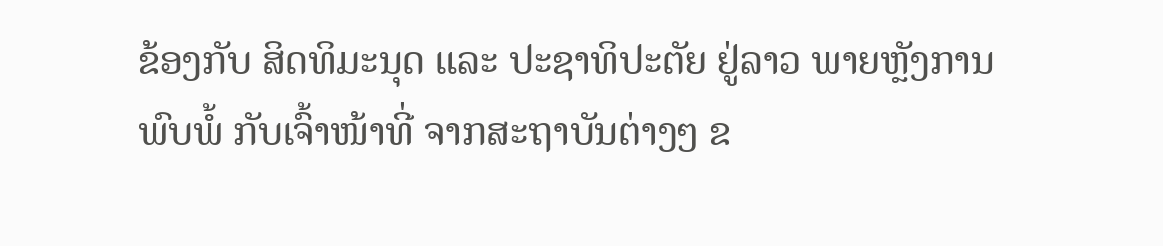ຂ້ອງກັບ ສິດທິມະນຸດ ແລະ ປະຊາທິປະຕັຍ ຢູ່ລາວ ພາຍຫຼັງການພົບພໍ້ ກັບເຈົ້າໜ້າທີ່ ຈາກສະຖາບັນຕ່າງໆ ຂ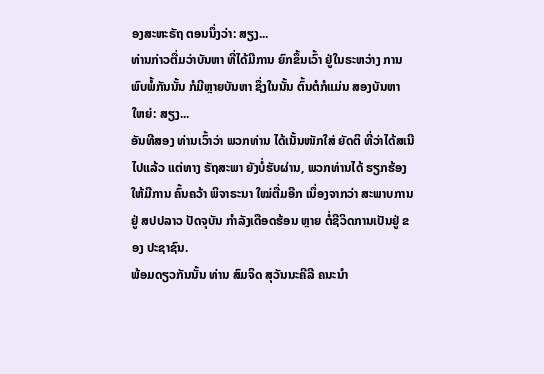ອງສະຫະຣັຖ ຕອນນຶ່ງວ່າ: ສຽງ...
ທ່ານກ່າວຕື່ມວ່າບັນຫາ ທີ່ໄດ້ມີການ ຍົກຂຶ້ນເວົ້າ ຢູ່ໃນຣະຫວ່າງ ການພົບພໍ້ກັນນັ້ນ ກໍມີຫຼາຍບັນຫາ ຊຶ່ງໃນນັ້ນ ຕົ້ນຕໍກໍແມ່ນ ສອງບັນຫາ ໃຫຍ່: ສຽງ...
ອັນທີສອງ ທ່ານເວົ້າວ່າ ພວກທ່ານ ໄດ້ເນັ້ນໜັກໃສ່ ຍັດຕິ ທີ່ວ່າໄດ້ສເນີໄປແລ້ວ ແຕ່ທາງ ຣັຖສະພາ ຍັງບໍ່ຮັບຜ່ານ, ພວກທ່ານໄດ້ ຮຽກຮ້ອງ ໃຫ້ມີການ ຄົ້ນຄວ້າ ພິຈາຣະນາ ໃໝ່ຕື່ມອີກ ເນຶ່ອງຈາກວ່າ ສະພາບການຢູ່ ສປປລາວ ປັດຈຸບັນ ກໍາລັງເດືອດຮ້ອນ ຫຼາຍ ຕໍ່ຊີວິດການເປັນຢູ່ ຂອງ ປະຊາຊົນ.
ພ້ອມດຽວກັນນັ້ນ ທ່ານ ສົມຈິດ ສຸວັນນະຄີລີ ຄນະນໍາ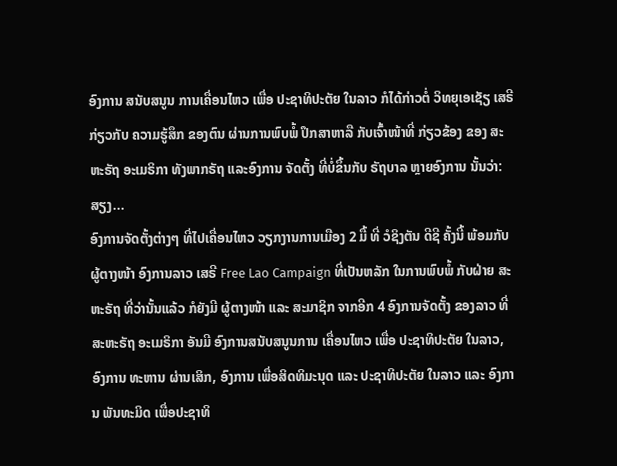ອົງການ ສນັບສນູນ ການເຄື່ອນໄຫວ ເພື່ອ ປະຊາທິປະຕັຍ ໃນລາວ ກໍໄດ້ກ່າວຕໍ່ ວິທຍຸເອເຊັຽ ເສຣີ ກ່ຽວກັບ ຄວາມຮູ້ສຶກ ຂອງຕົນ ຜ່ານການພົບພໍ້ ປຶກສາຫາລື ກັບເຈົ້າໜ້າທີ່ ກ່ຽວຂ້ອງ ຂອງ ສະຫະຣັຖ ອະເມຣິກາ ທັງພາກຣັຖ ແລະອົງການ ຈັດຕັ້ງ ທີ່ບໍ່ຂຶ້ນກັບ ຣັຖບາລ ຫຼາຍອົງການ ນັ້ນວ່າ: ສຽງ...
ອົງການຈັດຕັ້ງຕ່າງໆ ທີ່ໄປເຄື່ອນໄຫວ ວຽກງານການເມືອງ 2 ມື້ ທີ່ ວໍຊິງຕັນ ດີຊີ ຄັ້ງນີ້ ພ້ອມກັບ ຜູ້ຕາງໜ້າ ອົງການລາວ ເສຣີ Free Lao Campaign ທີ່ເປັນຫລັກ ໃນການພົບພໍ້ ກັບຝ່າຍ ສະຫະຣັຖ ທີ່ວ່ານັ້ນແລ້ວ ກໍຍັງມີ ຜູ້ຕາງໜ້າ ແລະ ສະມາຊິກ ຈາກອີກ 4 ອົງການຈັດຕັ້ງ ຂອງລາວ ທີ່ສະຫະຣັຖ ອະເມຣິກາ ອັນມີ ອົງການສນັບສນູນການ ເຄື່ອນໄຫວ ເພື່ອ ປະຊາທິປະຕັຍ ໃນລາວ, ອົງການ ທະຫານ ຜ່ານເສິກ, ອົງການ ເພື່ອສິດທິມະນຸດ ແລະ ປະຊາທິປະຕັຍ ໃນລາວ ແລະ ອົງການ ພັນທະມິດ ເພື່ອປະຊາທິ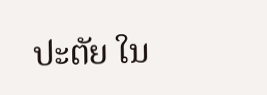ປະຕັຍ ໃນ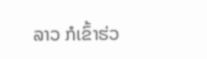ລາວ ກໍເຂົ້າຮ່ວ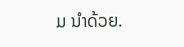ມ ນໍາດ້ວຍ.